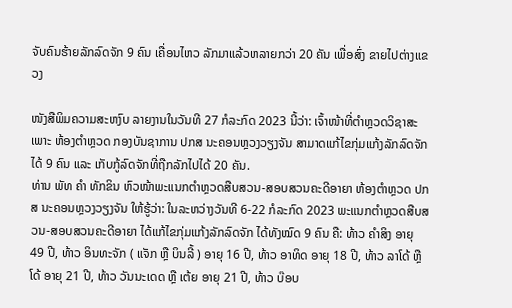ຈັບຄົນຮ້າຍລັກລົດຈັກ 9 ຄົນ ເຄື່ອນໄຫວ ລັກມາແລ້ວຫລາຍກວ່າ 20 ຄັນ ເພື່ອສົ່ງ ຂາຍໄປຕ່າງແຂວງ

ໜັງສືພິມຄວາມສະຫງົບ ລາຍງານໃນວັນທີ 27 ກໍລະກົດ 2023 ນີ້ວ່າ: ເຈົ້າໜ້າທີ່ຕໍາຫຼວດວິຊາສະເພາະ ຫ້ອງຕໍາຫຼວດ ກອງບັນຊາການ ປກສ ນະຄອນຫຼວງວຽງຈັນ ສາມາດແກ້ໄຂກຸ່ມແກ້ງລັກລົດຈັກໄດ້ 9 ຄົນ ແລະ ເກັບກູ້ລົດຈັກທີ່ຖືກລັກໄປໄດ້ 20 ຄັນ.
ທ່ານ ພັທ ຄໍາ ທັກຂິນ ຫົວໜ້າພະແນກຕຳຫຼວດສືບສວນ-ສອບສວນຄະດີອາຍາ ຫ້ອງຕຳຫຼວດ ປກສ ນະຄອນຫຼວງວຽງຈັນ ໃຫ້ຮູ້ວ່າ: ໃນລະຫວ່າງວັນທີ 6-22 ກໍລະກົດ 2023 ພະແນກຕໍາຫຼວດສືບສວນ-ສອບສວນຄະດີອາຍາ ໄດ້ແກ້ໄຂກຸ່ມແກ້ງລັກລົດຈັກ ໄດ້ທັງໝົດ 9 ຄົນ ຄື: ທ້າວ ຄຳສິງ ອາຍຸ 49 ປີ, ທ້າວ ອິນທະຈັກ ( ແຈັກ ຫຼື ບິນລີ້ ) ອາຍຸ 16 ປີ, ທ້າວ ອາທິດ ອາຍຸ 18 ປີ, ທ້າວ ລາໂດ້ ຫຼື ໂດ້ ອາຍຸ 21 ປີ, ທ້າວ ວັນນະເດດ ຫຼື ເຕ້ຍ ອາຍຸ 21 ປີ, ທ້າວ ບ໊ອບ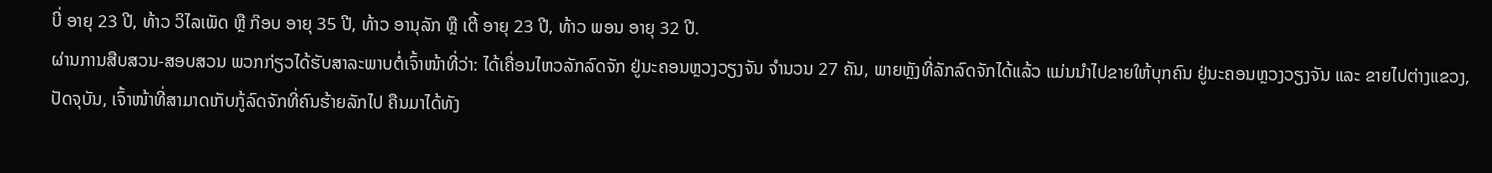ບີ່ ອາຍຸ 23 ປີ, ທ້າວ ວິໄລເພັດ ຫຼື ກ໊ອບ ອາຍຸ 35 ປີ, ທ້າວ ອານຸລັກ ຫຼື ເຕີ້ ອາຍຸ 23 ປີ, ທ້າວ ພອນ ອາຍຸ 32 ປີ.
ຜ່ານການສືບສວນ-ສອບສວນ ພວກກ່ຽວໄດ້ຮັບສາລະພາບຕໍ່ເຈົ້າໜ້າທີ່ວ່າ: ໄດ້ເຄື່ອນໄຫວລັກລົດຈັກ ຢູ່ນະຄອນຫຼວງວຽງຈັນ ຈຳນວນ 27 ຄັນ, ພາຍຫຼັງທີ່ລັກລົດຈັກໄດ້ແລ້ວ ແມ່ນນໍາໄປຂາຍໃຫ້ບຸກຄົນ ຢູ່ນະຄອນຫຼວງວຽງຈັນ ແລະ ຂາຍໄປຕ່າງແຂວງ, ປັດຈຸບັນ, ເຈົ້າໜ້າທີ່ສາມາດເກັບກູ້ລົດຈັກທີ່ຄົນຮ້າຍລັກໄປ ຄືນມາໄດ້ທັງ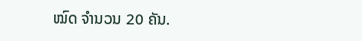ໝົດ ຈຳນວນ 20 ຄັນ.